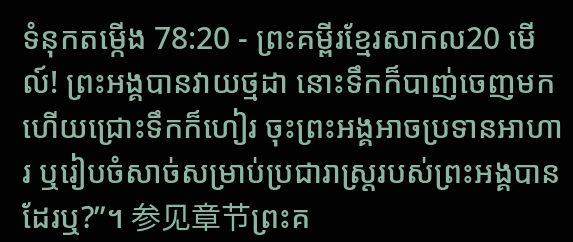ទំនុកតម្កើង 78:20 - ព្រះគម្ពីរខ្មែរសាកល20 មើល៍! ព្រះអង្គបានវាយថ្មដា នោះទឹកក៏បាញ់ចេញមក ហើយជ្រោះទឹកក៏ហៀរ ចុះព្រះអង្គអាចប្រទានអាហារ ឬរៀបចំសាច់សម្រាប់ប្រជារាស្ត្ររបស់ព្រះអង្គបានដែរឬ?”។ 参见章节ព្រះគ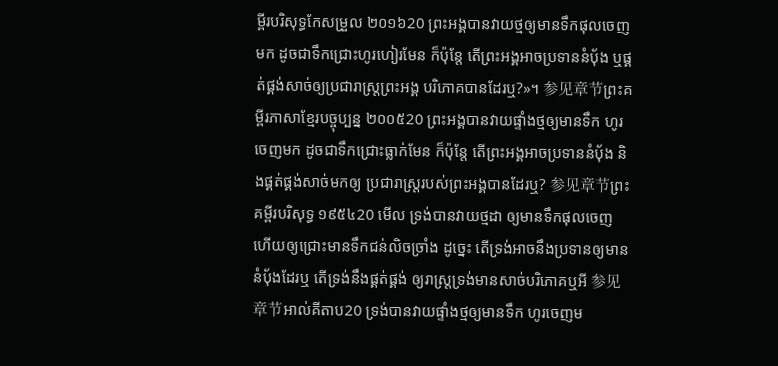ម្ពីរបរិសុទ្ធកែសម្រួល ២០១៦20 ព្រះអង្គបានវាយថ្មឲ្យមានទឹកផុលចេញមក ដូចជាទឹកជ្រោះហូរហៀរមែន ក៏ប៉ុន្ដែ តើព្រះអង្គអាចប្រទាននំបុ័ង ឬផ្គត់ផ្គង់សាច់ឲ្យប្រជារាស្ត្រព្រះអង្គ បរិភោគបានដែរឬ?»។ 参见章节ព្រះគម្ពីរភាសាខ្មែរបច្ចុប្បន្ន ២០០៥20 ព្រះអង្គបានវាយផ្ទាំងថ្មឲ្យមានទឹក ហូរចេញមក ដូចជាទឹកជ្រោះធ្លាក់មែន ក៏ប៉ុន្តែ តើព្រះអង្គអាចប្រទាននំបុ័ង និងផ្គត់ផ្គង់សាច់មកឲ្យ ប្រជារាស្ត្ររបស់ព្រះអង្គបានដែរឬ? 参见章节ព្រះគម្ពីរបរិសុទ្ធ ១៩៥៤20 មើល ទ្រង់បានវាយថ្មដា ឲ្យមានទឹកផុលចេញ ហើយឲ្យជ្រោះមានទឹកជន់លិចច្រាំង ដូច្នេះ តើទ្រង់អាចនឹងប្រទានឲ្យមាននំបុ័ងដែរឬ តើទ្រង់នឹងផ្គត់ផ្គង់ ឲ្យរាស្ត្រទ្រង់មានសាច់បរិភោគឬអី 参见章节អាល់គីតាប20 ទ្រង់បានវាយផ្ទាំងថ្មឲ្យមានទឹក ហូរចេញម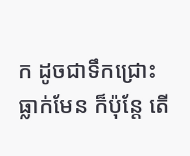ក ដូចជាទឹកជ្រោះធ្លាក់មែន ក៏ប៉ុន្តែ តើ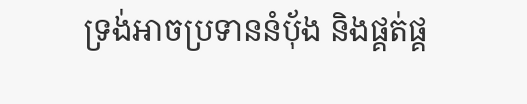ទ្រង់អាចប្រទាននំបុ័ង និងផ្គត់ផ្គ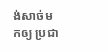ង់សាច់មកឲ្យ ប្រជា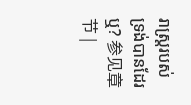រាស្ត្ររបស់ទ្រង់បានដែរឬ? 参见章节 |